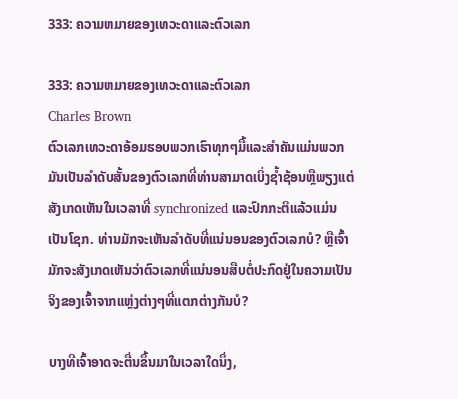333: ຄວາມຫມາຍຂອງເທວະດາແລະຕົວເລກ

333: ຄວາມຫມາຍຂອງເທວະດາແລະຕົວເລກ
Charles Brown
ຕົວເລກເທວະດາອ້ອມຮອບພວກເຮົາທຸກໆມື້ແລະສໍາຄັນແມ່ນພວກມັນເປັນລໍາດັບສັ້ນຂອງຕົວເລກທີ່ທ່ານສາມາດເບິ່ງຊ້ຳຊ້ອນຫຼືພຽງແຕ່ສັງເກດເຫັນໃນເວລາທີ່ synchronized ແລະປົກກະຕິແລ້ວແມ່ນເປັນໂຊກ. ທ່ານມັກຈະເຫັນລໍາດັບທີ່ແນ່ນອນຂອງຕົວເລກບໍ? ຫຼືເຈົ້າມັກຈະສັງເກດເຫັນວ່າຕົວເລກທີ່ແນ່ນອນສືບຕໍ່ປະກົດຢູ່ໃນຄວາມເປັນຈິງຂອງເຈົ້າຈາກແຫຼ່ງຕ່າງໆທີ່ແຕກຕ່າງກັນບໍ?

ບາງທີເຈົ້າອາດຈະຕື່ນຂຶ້ນມາໃນເວລາໃດນຶ່ງ,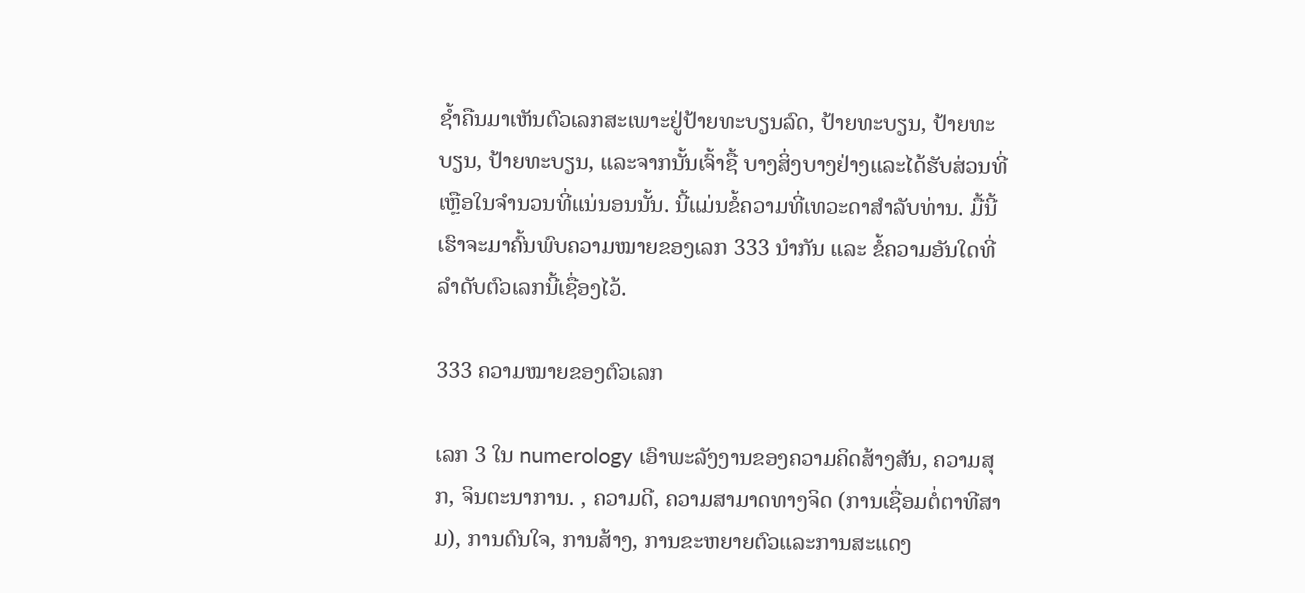ຊໍ້າຄືນມາເຫັນຕົວເລກສະເພາະຢູ່ປ້າຍທະບຽນລົດ, ປ້າຍທະບຽນ, ປ້າຍທະບຽນ, ປ້າຍທະບຽນ, ແລະຈາກນັ້ນເຈົ້າຊື້ ບາງສິ່ງບາງຢ່າງແລະໄດ້ຮັບສ່ວນທີ່ເຫຼືອໃນຈໍານວນທີ່ແນ່ນອນນັ້ນ. ນີ້ແມ່ນຂໍ້ຄວາມທີ່ເທວະດາສໍາລັບທ່ານ. ມື້ນີ້ເຮົາຈະມາຄົ້ນພົບຄວາມໝາຍຂອງເລກ 333 ນຳກັນ ແລະ ຂໍ້ຄວາມອັນໃດທີ່ລຳດັບຕົວເລກນີ້ເຊື່ອງໄວ້.

333 ຄວາມໝາຍຂອງຕົວເລກ

ເລກ 3 ໃນ numerology ເອົາພະລັງງານຂອງຄວາມຄິດສ້າງສັນ, ຄວາມສຸກ, ຈິນຕະນາການ. , ຄວາມດີ, ຄວາມສາມາດທາງຈິດ (ການເຊື່ອມຕໍ່ຕາທີສາມ), ການດົນໃຈ, ການສ້າງ, ການຂະຫຍາຍຕົວແລະການສະແດງ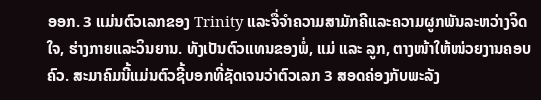ອອກ. 3 ແມ່ນຕົວເລກຂອງ Trinity ແລະຈື່ຈໍາຄວາມສາມັກຄີແລະຄວາມຜູກພັນລະຫວ່າງຈິດໃຈ, ຮ່າງກາຍແລະວິນຍານ. ທັງເປັນຕົວແທນຂອງພໍ່, ແມ່ ແລະ ລູກ, ຕາງໜ້າໃຫ້ໜ່ວຍງານຄອບຄົວ. ສະມາຄົມນີ້ແມ່ນຕົວຊີ້ບອກທີ່ຊັດເຈນວ່າຕົວເລກ 3 ສອດຄ່ອງກັບພະລັງ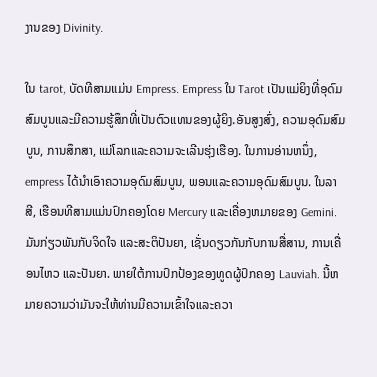ງານຂອງ Divinity.

ໃນ tarot, ບັດທີສາມແມ່ນ Empress. Empress ໃນ Tarot ເປັນແມ່ຍິງທີ່ອຸດົມສົມບູນແລະມີຄວາມຮູ້ສຶກທີ່ເປັນຕົວແທນຂອງຜູ້ຍິງ.ອັນສູງສົ່ງ, ຄວາມອຸດົມສົມບູນ, ການສຶກສາ, ແມ່ໂລກແລະຄວາມຈະເລີນຮຸ່ງເຮືອງ. ໃນການອ່ານຫນຶ່ງ, empress ໄດ້ນໍາເອົາຄວາມອຸດົມສົມບູນ, ພອນແລະຄວາມອຸດົມສົມບູນ. ໃນລາສີ, ເຮືອນທີສາມແມ່ນປົກຄອງໂດຍ Mercury ແລະເຄື່ອງຫມາຍຂອງ Gemini. ມັນກ່ຽວພັນກັບຈິດໃຈ ແລະສະຕິປັນຍາ, ເຊັ່ນດຽວກັນກັບການສື່ສານ, ການເຄື່ອນໄຫວ ແລະປັນຍາ. ພາຍໃຕ້ການປົກປ້ອງຂອງທູດຜູ້ປົກຄອງ Lauviah. ນີ້ຫມາຍຄວາມວ່າມັນຈະໃຫ້ທ່ານມີຄວາມເຂົ້າໃຈແລະຄວາ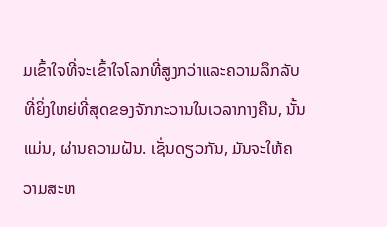ມເຂົ້າໃຈທີ່ຈະເຂົ້າໃຈໂລກທີ່ສູງກວ່າແລະຄວາມລຶກລັບທີ່ຍິ່ງໃຫຍ່ທີ່ສຸດຂອງຈັກກະວານໃນເວລາກາງຄືນ, ນັ້ນແມ່ນ, ຜ່ານຄວາມຝັນ. ເຊັ່ນດຽວກັນ, ມັນຈະໃຫ້ຄວາມສະຫ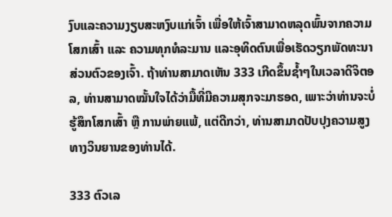ງົບແລະຄວາມງຽບສະຫງົບແກ່ເຈົ້າ ເພື່ອໃຫ້ເຈົ້າສາມາດຫລຸດພົ້ນຈາກຄວາມໂສກເສົ້າ ແລະ ຄວາມທຸກທໍລະມານ ແລະອຸທິດຕົນເພື່ອເຮັດວຽກພັດທະນາສ່ວນຕົວຂອງເຈົ້າ. ຖ້າທ່ານສາມາດເຫັນ 333 ເກີດຂຶ້ນຊ້ຳໆໃນເວລາດິຈິຕອລ, ທ່ານສາມາດໝັ້ນໃຈໄດ້ວ່າມື້ທີ່ມີຄວາມສຸກຈະມາຮອດ, ເພາະວ່າທ່ານຈະບໍ່ຮູ້ສຶກໂສກເສົ້າ ຫຼື ການພ່າຍແພ້, ແຕ່ດີກວ່າ, ທ່ານສາມາດປັບປຸງຄວາມສູງທາງວິນຍານຂອງທ່ານໄດ້.

333 ຕົວເລ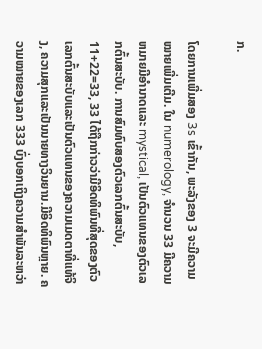ກ.

ໂດຍການເພີ່ມສອງ 3s ເຂົ້າກັນ, ພະລັງຂອງ 3 ຈະມີຄວາມໝາຍເພີ່ມເຕີມ. ໃນ numerology, ຈໍານວນ 33 ມີຄວາມຫມາຍມີອໍານາດແລະ mystical, ເປັນຕົວແທນຂອງຕົວເລກຕົ້ນສະບັບ. ການສົມທົບສອງຕົວເລກຕົ້ນສະບັບ, 11+22=33, 33 ໄດ້ຖືກກ່າວວ່າມີອິດທິພົນທີ່ສຸດຂອງຕົວເລກຕົ້ນສະບັບແລະເປັນຕົວແທນຂອງຄວາມເມດຕາທີ່ແທ້ຈິງ, ຄວາມສຸກແລະເປັນນາຍທາງວິນຍານ.ມີອິດທິພົນຫຼາຍ. ຄວາມໝາຍຂອງເລກ 333 ບົ່ງບອກເຖິງຄວາມສຳພັນລະຫວ່າ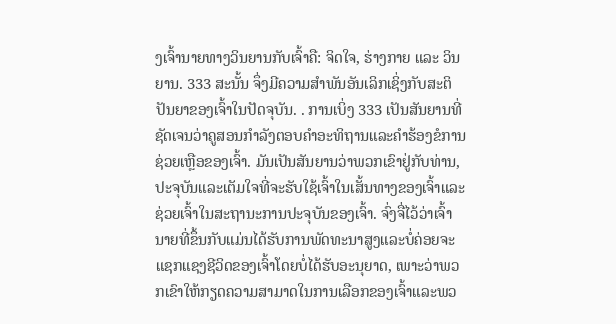ງເຈົ້ານາຍທາງວິນຍານກັບເຈົ້າຄື: ຈິດໃຈ, ຮ່າງກາຍ ແລະ ວິນຍານ. 333 ສະນັ້ນ ຈຶ່ງມີຄວາມສຳພັນອັນເລິກເຊິ່ງກັບສະຕິປັນຍາຂອງເຈົ້າໃນປັດຈຸບັນ. . ການເບິ່ງ 333 ເປັນສັນຍານທີ່ຊັດເຈນວ່າຄູສອນກໍາລັງຕອບຄໍາອະທິຖານແລະຄໍາຮ້ອງຂໍການຊ່ວຍເຫຼືອຂອງເຈົ້າ. ມັນເປັນສັນຍານວ່າພວກເຂົາຢູ່ກັບທ່ານ, ປະຈຸບັນແລະເຕັມໃຈທີ່ຈະຮັບໃຊ້ເຈົ້າໃນເສັ້ນທາງຂອງເຈົ້າແລະຊ່ວຍເຈົ້າໃນສະຖານະການປະຈຸບັນຂອງເຈົ້າ. ຈົ່ງຈື່ໄວ້ວ່າເຈົ້ານາຍທີ່ຂຶ້ນກັບແມ່ນໄດ້ຮັບການພັດທະນາສູງແລະບໍ່ຄ່ອຍຈະແຊກແຊງຊີວິດຂອງເຈົ້າໂດຍບໍ່ໄດ້ຮັບອະນຸຍາດ, ເພາະວ່າພວກເຂົາໃຫ້ກຽດຄວາມສາມາດໃນການເລືອກຂອງເຈົ້າແລະພວ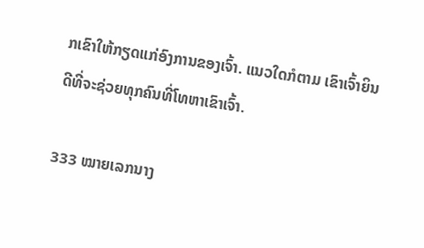ກເຂົາໃຫ້ກຽດແກ່ອົງການຂອງເຈົ້າ. ແນວໃດກໍຕາມ ເຂົາເຈົ້າຍິນດີທີ່ຈະຊ່ວຍທຸກຄົນທີ່ໂທຫາເຂົາເຈົ້າ.

333 ໝາຍເລກນາງ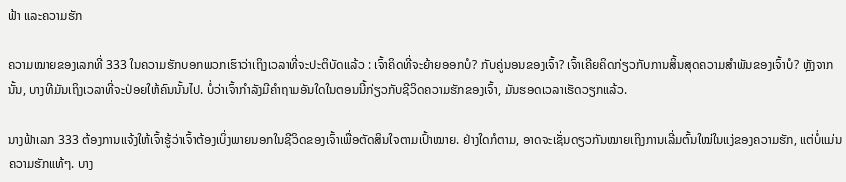ຟ້າ ແລະຄວາມຮັກ

ຄວາມໝາຍຂອງເລກທີ່ 333 ໃນຄວາມຮັກບອກພວກເຮົາວ່າເຖິງເວລາທີ່ຈະປະຕິບັດແລ້ວ : ເຈົ້າຄິດທີ່ຈະຍ້າຍອອກບໍ? ກັບຄູ່ນອນຂອງເຈົ້າ? ເຈົ້າເຄີຍຄິດກ່ຽວກັບການສິ້ນສຸດຄວາມສໍາພັນຂອງເຈົ້າບໍ? ຫຼັງຈາກນັ້ນ, ບາງທີມັນເຖິງເວລາທີ່ຈະປ່ອຍໃຫ້ຄົນນັ້ນໄປ. ບໍ່ວ່າເຈົ້າກຳລັງມີຄຳຖາມອັນໃດໃນຕອນນີ້ກ່ຽວກັບຊີວິດຄວາມຮັກຂອງເຈົ້າ, ມັນຮອດເວລາເຮັດວຽກແລ້ວ.

ນາງຟ້າເລກ 333 ຕ້ອງການແຈ້ງໃຫ້ເຈົ້າຮູ້ວ່າເຈົ້າຕ້ອງເບິ່ງພາຍນອກໃນຊີວິດຂອງເຈົ້າເພື່ອຕັດສິນໃຈຕາມເປົ້າໝາຍ. ຢ່າງໃດກໍຕາມ, ອາດຈະເຊັ່ນດຽວກັນໝາຍເຖິງການເລີ່ມຕົ້ນໃໝ່ໃນແງ່ຂອງຄວາມຮັກ, ແຕ່ບໍ່ແມ່ນຄວາມຮັກແທ້ໆ. ບາງ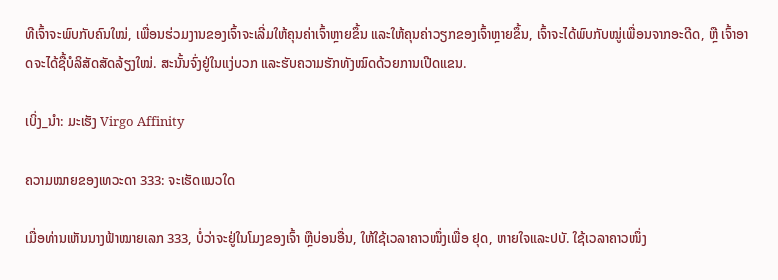ທີເຈົ້າຈະພົບກັບຄົນໃໝ່, ເພື່ອນຮ່ວມງານຂອງເຈົ້າຈະເລີ່ມໃຫ້ຄຸນຄ່າເຈົ້າຫຼາຍຂຶ້ນ ແລະໃຫ້ຄຸນຄ່າວຽກຂອງເຈົ້າຫຼາຍຂຶ້ນ, ເຈົ້າຈະໄດ້ພົບກັບໝູ່ເພື່ອນຈາກອະດີດ, ຫຼື ເຈົ້າອາດຈະໄດ້ຊື້ບໍລິສັດສັດລ້ຽງໃໝ່. ສະນັ້ນຈົ່ງຢູ່ໃນແງ່ບວກ ແລະຮັບຄວາມຮັກທັງໝົດດ້ວຍການເປີດແຂນ.

ເບິ່ງ_ນຳ: ມະເຮັງ Virgo Affinity

ຄວາມໝາຍຂອງເທວະດາ 333: ຈະເຮັດແນວໃດ

ເມື່ອທ່ານເຫັນນາງຟ້າໝາຍເລກ 333, ບໍ່ວ່າຈະຢູ່ໃນໂມງຂອງເຈົ້າ ຫຼືບ່ອນອື່ນ, ໃຫ້ໃຊ້ເວລາຄາວໜຶ່ງເພື່ອ ຢຸດ, ຫາຍໃຈແລະປບັ. ໃຊ້ເວລາຄາວໜຶ່ງ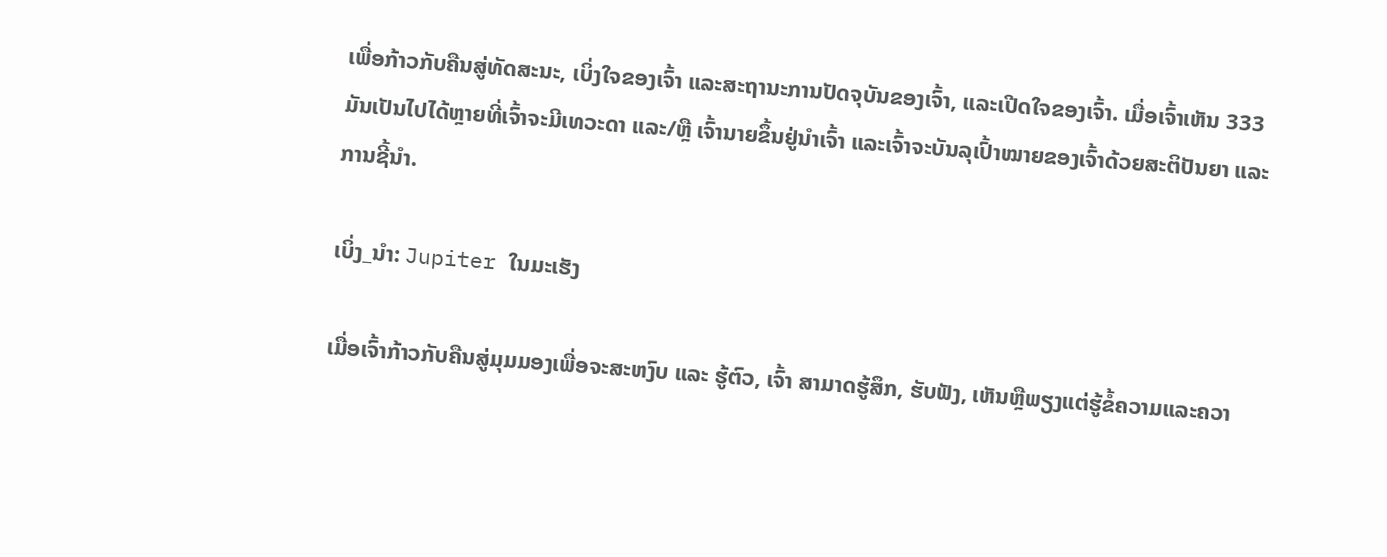ເພື່ອກ້າວກັບຄືນສູ່ທັດສະນະ, ເບິ່ງໃຈຂອງເຈົ້າ ແລະສະຖານະການປັດຈຸບັນຂອງເຈົ້າ, ແລະເປີດໃຈຂອງເຈົ້າ. ເມື່ອເຈົ້າເຫັນ 333 ມັນເປັນໄປໄດ້ຫຼາຍທີ່ເຈົ້າຈະມີເທວະດາ ແລະ/ຫຼື ເຈົ້ານາຍຂຶ້ນຢູ່ນຳເຈົ້າ ແລະເຈົ້າຈະບັນລຸເປົ້າໝາຍຂອງເຈົ້າດ້ວຍສະຕິປັນຍາ ແລະ ການຊີ້ນຳ.

ເບິ່ງ_ນຳ: Jupiter ໃນມະເຮັງ

ເມື່ອເຈົ້າກ້າວກັບຄືນສູ່ມຸມມອງເພື່ອຈະສະຫງົບ ແລະ ຮູ້ຕົວ, ເຈົ້າ ສາມາດຮູ້ສຶກ, ຮັບຟັງ, ເຫັນຫຼືພຽງແຕ່ຮູ້ຂໍ້ຄວາມແລະຄວາ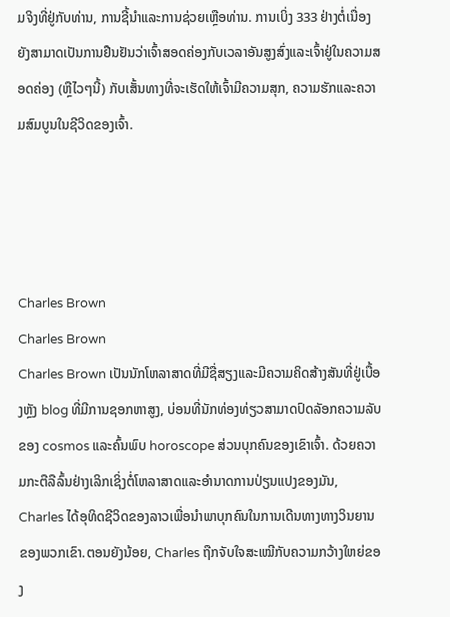ມຈິງທີ່ຢູ່ກັບທ່ານ, ການຊີ້ນໍາແລະການຊ່ວຍເຫຼືອທ່ານ. ການເບິ່ງ 333 ຢ່າງຕໍ່ເນື່ອງຍັງສາມາດເປັນການຢືນຢັນວ່າເຈົ້າສອດຄ່ອງກັບເວລາອັນສູງສົ່ງແລະເຈົ້າຢູ່ໃນຄວາມສອດຄ່ອງ (ຫຼືໄວໆນີ້) ກັບເສັ້ນທາງທີ່ຈະເຮັດໃຫ້ເຈົ້າມີຄວາມສຸກ, ຄວາມຮັກແລະຄວາມສົມບູນໃນຊີວິດຂອງເຈົ້າ.




Charles Brown
Charles Brown
Charles Brown ເປັນນັກໂຫລາສາດທີ່ມີຊື່ສຽງແລະມີຄວາມຄິດສ້າງສັນທີ່ຢູ່ເບື້ອງຫຼັງ blog ທີ່ມີການຊອກຫາສູງ, ບ່ອນທີ່ນັກທ່ອງທ່ຽວສາມາດປົດລັອກຄວາມລັບຂອງ cosmos ແລະຄົ້ນພົບ horoscope ສ່ວນບຸກຄົນຂອງເຂົາເຈົ້າ. ດ້ວຍຄວາມກະຕືລືລົ້ນຢ່າງເລິກເຊິ່ງຕໍ່ໂຫລາສາດແລະອໍານາດການປ່ຽນແປງຂອງມັນ, Charles ໄດ້ອຸທິດຊີວິດຂອງລາວເພື່ອນໍາພາບຸກຄົນໃນການເດີນທາງທາງວິນຍານຂອງພວກເຂົາ.ຕອນຍັງນ້ອຍ, Charles ຖືກຈັບໃຈສະເໝີກັບຄວາມກວ້າງໃຫຍ່ຂອງ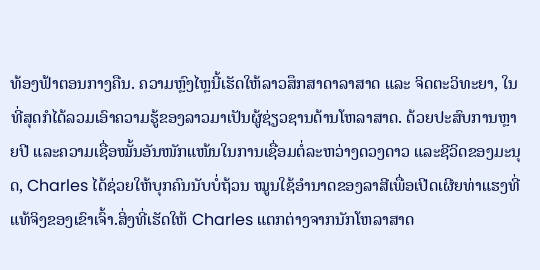ທ້ອງຟ້າຕອນກາງຄືນ. ຄວາມຫຼົງໄຫຼນີ້ເຮັດໃຫ້ລາວສຶກສາດາລາສາດ ແລະ ຈິດຕະວິທະຍາ, ໃນທີ່ສຸດກໍໄດ້ລວມເອົາຄວາມຮູ້ຂອງລາວມາເປັນຜູ້ຊ່ຽວຊານດ້ານໂຫລາສາດ. ດ້ວຍປະສົບການຫຼາຍປີ ແລະຄວາມເຊື່ອໝັ້ນອັນໜັກແໜ້ນໃນການເຊື່ອມຕໍ່ລະຫວ່າງດວງດາວ ແລະຊີວິດຂອງມະນຸດ, Charles ໄດ້ຊ່ວຍໃຫ້ບຸກຄົນນັບບໍ່ຖ້ວນ ໝູນໃຊ້ອຳນາດຂອງລາສີເພື່ອເປີດເຜີຍທ່າແຮງທີ່ແທ້ຈິງຂອງເຂົາເຈົ້າ.ສິ່ງທີ່ເຮັດໃຫ້ Charles ແຕກຕ່າງຈາກນັກໂຫລາສາດ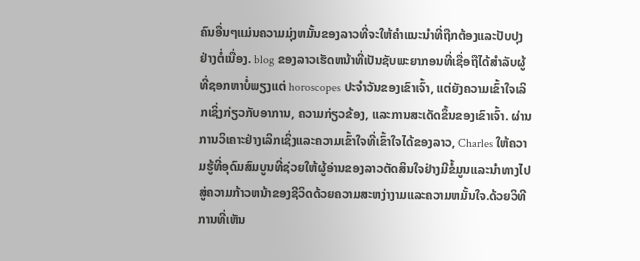ຄົນອື່ນໆແມ່ນຄວາມມຸ່ງຫມັ້ນຂອງລາວທີ່ຈະໃຫ້ຄໍາແນະນໍາທີ່ຖືກຕ້ອງແລະປັບປຸງຢ່າງຕໍ່ເນື່ອງ. blog ຂອງລາວເຮັດຫນ້າທີ່ເປັນຊັບພະຍາກອນທີ່ເຊື່ອຖືໄດ້ສໍາລັບຜູ້ທີ່ຊອກຫາບໍ່ພຽງແຕ່ horoscopes ປະຈໍາວັນຂອງເຂົາເຈົ້າ, ແຕ່ຍັງຄວາມເຂົ້າໃຈເລິກເຊິ່ງກ່ຽວກັບອາການ, ຄວາມກ່ຽວຂ້ອງ, ແລະການສະເດັດຂຶ້ນຂອງເຂົາເຈົ້າ. ຜ່ານການວິເຄາະຢ່າງເລິກເຊິ່ງແລະຄວາມເຂົ້າໃຈທີ່ເຂົ້າໃຈໄດ້ຂອງລາວ, Charles ໃຫ້ຄວາມຮູ້ທີ່ອຸດົມສົມບູນທີ່ຊ່ວຍໃຫ້ຜູ້ອ່ານຂອງລາວຕັດສິນໃຈຢ່າງມີຂໍ້ມູນແລະນໍາທາງໄປສູ່ຄວາມກ້າວຫນ້າຂອງຊີວິດດ້ວຍຄວາມສະຫງ່າງາມແລະຄວາມຫມັ້ນໃຈ.ດ້ວຍວິທີການທີ່ເຫັນ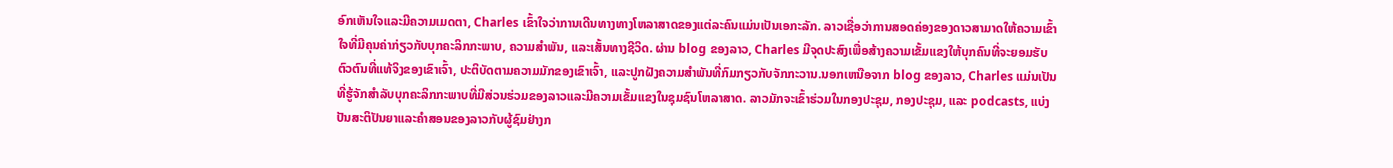ອົກເຫັນໃຈແລະມີຄວາມເມດຕາ, Charles ເຂົ້າໃຈວ່າການເດີນທາງທາງໂຫລາສາດຂອງແຕ່ລະຄົນແມ່ນເປັນເອກະລັກ. ລາວເຊື່ອວ່າການສອດຄ່ອງຂອງດາວສາມາດໃຫ້ຄວາມເຂົ້າໃຈທີ່ມີຄຸນຄ່າກ່ຽວກັບບຸກຄະລິກກະພາບ, ຄວາມສໍາພັນ, ແລະເສັ້ນທາງຊີວິດ. ຜ່ານ blog ຂອງລາວ, Charles ມີຈຸດປະສົງເພື່ອສ້າງຄວາມເຂັ້ມແຂງໃຫ້ບຸກຄົນທີ່ຈະຍອມຮັບຕົວຕົນທີ່ແທ້ຈິງຂອງເຂົາເຈົ້າ, ປະຕິບັດຕາມຄວາມມັກຂອງເຂົາເຈົ້າ, ແລະປູກຝັງຄວາມສໍາພັນທີ່ກົມກຽວກັບຈັກກະວານ.ນອກເຫນືອຈາກ blog ຂອງລາວ, Charles ແມ່ນເປັນທີ່ຮູ້ຈັກສໍາລັບບຸກຄະລິກກະພາບທີ່ມີສ່ວນຮ່ວມຂອງລາວແລະມີຄວາມເຂັ້ມແຂງໃນຊຸມຊົນໂຫລາສາດ. ລາວມັກຈະເຂົ້າຮ່ວມໃນກອງປະຊຸມ, ກອງປະຊຸມ, ແລະ podcasts, ແບ່ງປັນສະຕິປັນຍາແລະຄໍາສອນຂອງລາວກັບຜູ້ຊົມຢ່າງກ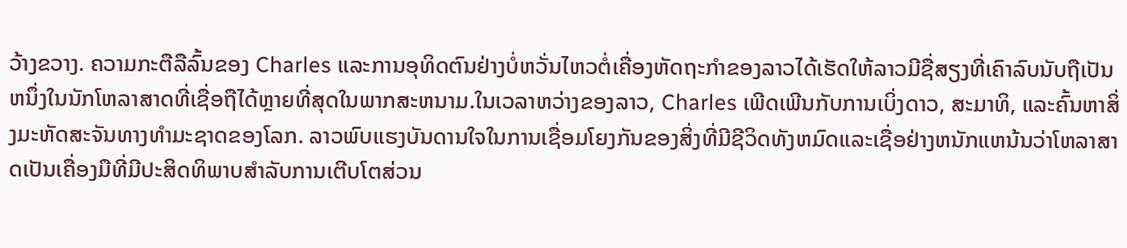ວ້າງຂວາງ. ຄວາມກະຕືລືລົ້ນຂອງ Charles ແລະການອຸທິດຕົນຢ່າງບໍ່ຫວັ່ນໄຫວຕໍ່ເຄື່ອງຫັດຖະກໍາຂອງລາວໄດ້ເຮັດໃຫ້ລາວມີຊື່ສຽງທີ່ເຄົາລົບນັບຖືເປັນຫນຶ່ງໃນນັກໂຫລາສາດທີ່ເຊື່ອຖືໄດ້ຫຼາຍທີ່ສຸດໃນພາກສະຫນາມ.ໃນເວລາຫວ່າງຂອງລາວ, Charles ເພີດເພີນກັບການເບິ່ງດາວ, ສະມາທິ, ແລະຄົ້ນຫາສິ່ງມະຫັດສະຈັນທາງທໍາມະຊາດຂອງໂລກ. ລາວພົບແຮງບັນດານໃຈໃນການເຊື່ອມໂຍງກັນຂອງສິ່ງທີ່ມີຊີວິດທັງຫມົດແລະເຊື່ອຢ່າງຫນັກແຫນ້ນວ່າໂຫລາສາດເປັນເຄື່ອງມືທີ່ມີປະສິດທິພາບສໍາລັບການເຕີບໂຕສ່ວນ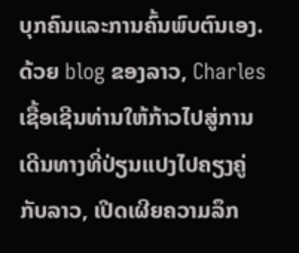ບຸກຄົນແລະການຄົ້ນພົບຕົນເອງ. ດ້ວຍ blog ຂອງລາວ, Charles ເຊື້ອເຊີນທ່ານໃຫ້ກ້າວໄປສູ່ການເດີນທາງທີ່ປ່ຽນແປງໄປຄຽງຄູ່ກັບລາວ, ເປີດເຜີຍຄວາມລຶກ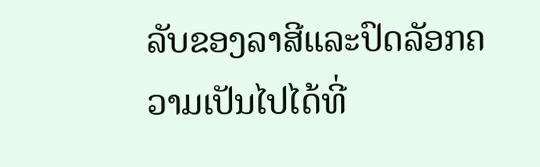ລັບຂອງລາສີແລະປົດລັອກຄວາມເປັນໄປໄດ້ທີ່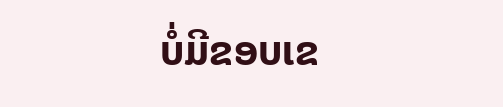ບໍ່ມີຂອບເຂ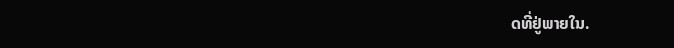ດທີ່ຢູ່ພາຍໃນ.